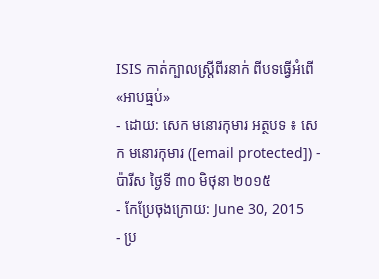ISIS កាត់ក្បាលស្ត្រីពីរនាក់ ពីបទធ្វើអំពើ«អាបធ្មប់»
- ដោយ: សេក មនោរកុមារ អត្ថបទ ៖ សេក មនោរកុមារ ([email protected]) - ប៉ារីស ថ្ងៃទី ៣០ មិថុនា ២០១៥
- កែប្រែចុងក្រោយ: June 30, 2015
- ប្រ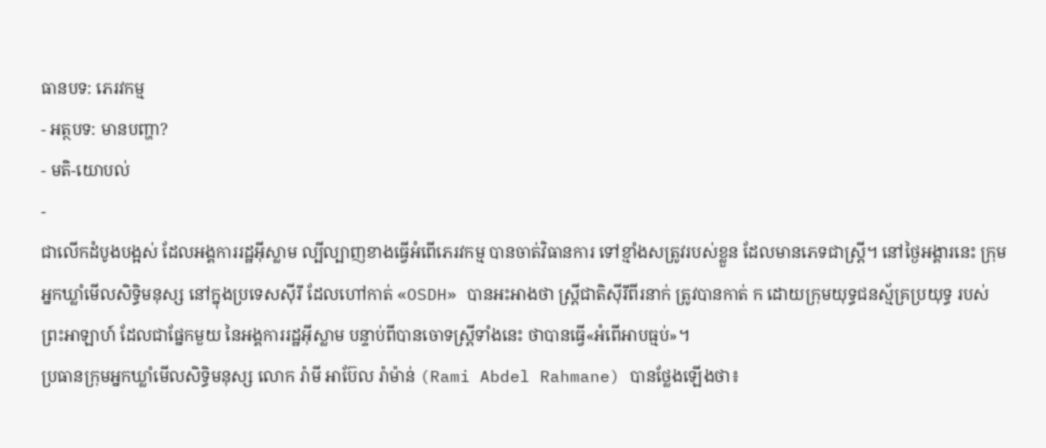ធានបទ: ភេរវកម្ម
- អត្ថបទ: មានបញ្ហា?
- មតិ-យោបល់
-
ជាលើកដំបូងបង្អស់ ដែលអង្គការរដ្ឋអ៊ីស្លាម ល្បីល្បាញខាងធ្វើអំពើភេរវកម្ម បានចាត់វិធានការ ទៅខ្មាំងសត្រូវរបស់ខ្លួន ដែលមានភេទជាស្ត្រី។ នៅថ្ងៃអង្គារនេះ ក្រុមអ្នកឃ្លាំមើលសិទ្ធិមនុស្ស នៅក្នុងប្រទេសស៊ីរី ដែលហៅកាត់ «OSDH» បានអះអាងថា ស្ត្រីជាតិស៊ីរីពីរនាក់ ត្រូវបានកាត់ ក ដោយក្រុមយុទ្ធជនស្ម័គ្រប្រយុទ្ធ របស់ព្រះអាឡាហ៍ ដែលជាផ្នែកមួយ នៃអង្គការរដ្ឋអ៊ីស្លាម បន្ទាប់ពីបានចោទស្ត្រីទាំងនេះ ថាបានធ្វើ«អំពើអាបធ្មប់»។
ប្រធានក្រុមអ្នកឃ្លាំមើលសិទ្ធិមនុស្ស លោក រ៉ាមី អាប៊ែល រ៉ាម៉ាន់ (Rami Abdel Rahmane) បានថ្លែងឡើងថា៖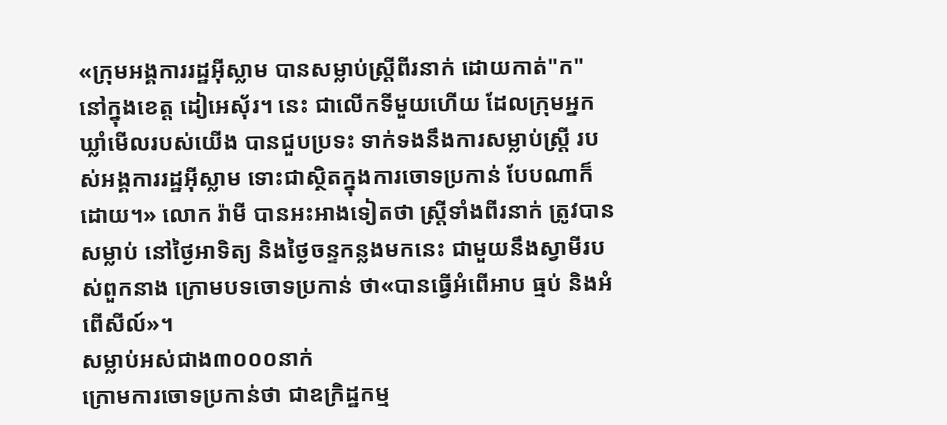«ក្រុមអង្គការរដ្ឋអ៊ីស្លាម បានសម្លាប់ស្ត្រីពីរនាក់ ដោយកាត់"ក" នៅក្នុងខេត្ត ដៀអេស៊័រ។ នេះ ជាលើកទីមួយហើយ ដែលក្រុមអ្នកឃ្លាំមើលរបស់យើង បានជួបប្រទះ ទាក់ទងនឹងការសម្លាប់ស្ត្រី របស់អង្គការរដ្ឋអ៊ីស្លាម ទោះជាស្ថិតក្នុងការចោទប្រកាន់ បែបណាក៏ដោយ។» លោក រ៉ាមី បានអះអាងទៀតថា ស្ត្រីទាំងពីរនាក់ ត្រូវបានសម្លាប់ នៅថ្ងៃអាទិត្យ និងថ្ងៃចន្ទកន្លងមកនេះ ជាមួយនឹងស្វាមីរបស់ពួកនាង ក្រោមបទចោទប្រកាន់ ថា«បានធ្វើអំពើអាប ធ្មប់ និងអំពើសីល៍»។
សម្លាប់អស់ជាង៣០០០នាក់
ក្រោមការចោទប្រកាន់ថា ជាឧក្រិដ្ឋកម្ម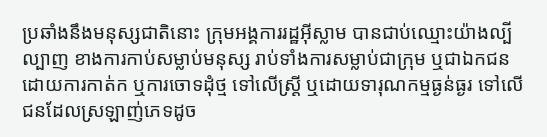ប្រឆាំងនឹងមនុស្សជាតិនោះ ក្រុមអង្គការរដ្ឋអ៊ីស្លាម បានជាប់ឈ្មោះយ៉ាងល្បីល្បាញ ខាងការកាប់សម្លាប់មនុស្ស រាប់ទាំងការសម្លាប់ជាក្រុម ឬជាឯកជន ដោយការកាត់ក ឬការចោទដុំថ្ម ទៅលើស្ត្រី ឬដោយទារុណកម្មធ្ងន់ធ្ងរ ទៅលើជនដែលស្រឡាញ់ភេទដូច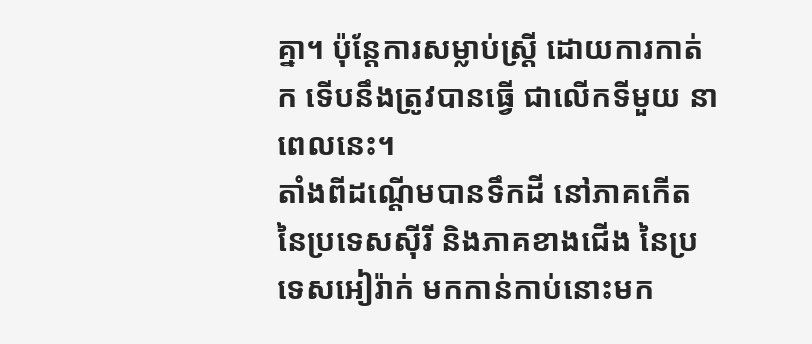គ្នា។ ប៉ុន្តែការសម្លាប់ស្ត្រី ដោយការកាត់ ក ទើបនឹងត្រូវបានធ្វើ ជាលើកទីមួយ នាពេលនេះ។
តាំងពីដណ្ដើមបានទឹកដី នៅភាគកើតនៃប្រទេសស៊ីរី និងភាគខាងជើង នៃប្រទេសអៀរ៉ាក់ មកកាន់កាប់នោះមក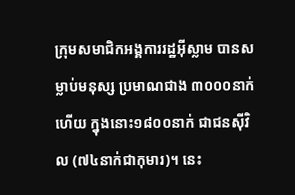ក្រុមសមាជិកអង្គការរដ្ឋអ៊ីស្លាម បានសម្លាប់មនុស្ស ប្រមាណជាង ៣០០០នាក់ហើយ ក្នុងនោះ១៨០០នាក់ ជាជនស៊ីវិល (៧៤នាក់ជាកុមារ)។ នេះ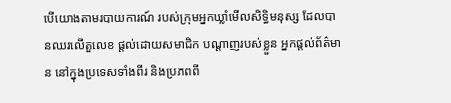បើយោងតាមរបាយការណ៍ របស់ក្រុមអ្នកឃ្លាំមើលសិទ្ធិមនុស្ស ដែលបានឈរលើតួលេខ ផ្ដល់ដោយសមាជិក បណ្ដាញរបស់ខ្លួន អ្នកផ្ដល់ព័ត៌មាន នៅក្នុងប្រទេសទាំងពីរ និងប្រភពពី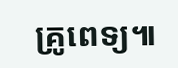គ្រូពេទ្យ៕